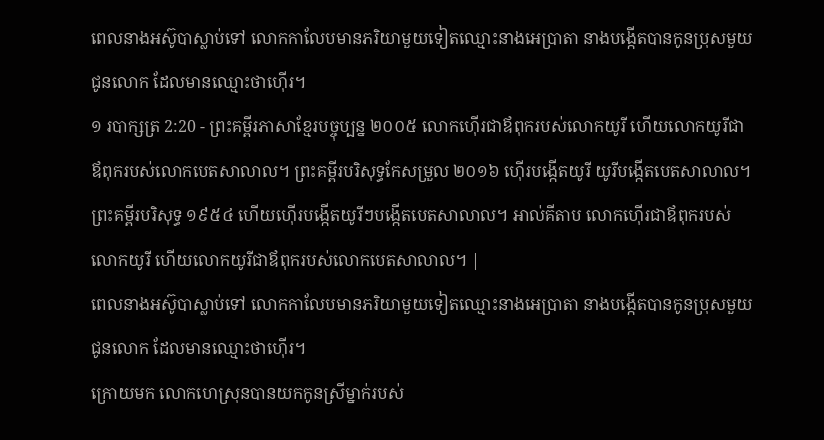ពេលនាងអស៊ូបាស្លាប់ទៅ លោកកាលែបមានភរិយាមួយទៀតឈ្មោះនាងអេប្រាតា នាងបង្កើតបានកូនប្រុសមួយជូនលោក ដែលមានឈ្មោះថាហ៊ើរ។
១ របាក្សត្រ 2:20 - ព្រះគម្ពីរភាសាខ្មែរបច្ចុប្បន្ន ២០០៥ លោកហ៊ើរជាឪពុករបស់លោកយូរី ហើយលោកយូរីជាឪពុករបស់លោកបេតសាលាល។ ព្រះគម្ពីរបរិសុទ្ធកែសម្រួល ២០១៦ ហ៊ើរបង្កើតយូរី យូរីបង្កើតបេតសាលាល។ ព្រះគម្ពីរបរិសុទ្ធ ១៩៥៤ ហើយហ៊ើរបង្កើតយូរីៗបង្កើតបេតសាលាល។ អាល់គីតាប លោកហ៊ើរជាឪពុករបស់លោកយូរី ហើយលោកយូរីជាឪពុករបស់លោកបេតសាលាល។ |
ពេលនាងអស៊ូបាស្លាប់ទៅ លោកកាលែបមានភរិយាមួយទៀតឈ្មោះនាងអេប្រាតា នាងបង្កើតបានកូនប្រុសមួយជូនលោក ដែលមានឈ្មោះថាហ៊ើរ។
ក្រោយមក លោកហេស្រុនបានយកកូនស្រីម្នាក់របស់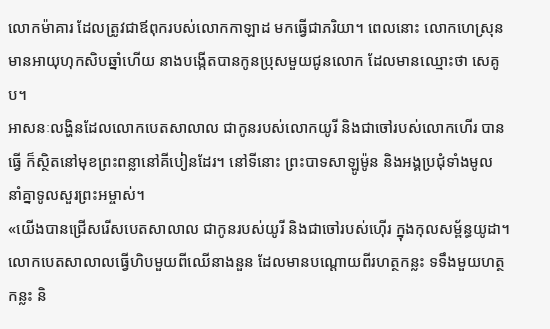លោកម៉ាគារ ដែលត្រូវជាឪពុករបស់លោកកាឡាដ មកធ្វើជាភរិយា។ ពេលនោះ លោកហេស្រុនមានអាយុហុកសិបឆ្នាំហើយ នាងបង្កើតបានកូនប្រុសមួយជូនលោក ដែលមានឈ្មោះថា សេគូប។
អាសនៈលង្ហិនដែលលោកបេតសាលាល ជាកូនរបស់លោកយូរី និងជាចៅរបស់លោកហើរ បានធ្វើ ក៏ស្ថិតនៅមុខព្រះពន្លានៅគីបៀនដែរ។ នៅទីនោះ ព្រះបាទសាឡូម៉ូន និងអង្គប្រជុំទាំងមូល នាំគ្នាទូលសួរព្រះអម្ចាស់។
«យើងបានជ្រើសរើសបេតសាលាល ជាកូនរបស់យូរី និងជាចៅរបស់ហ៊ើរ ក្នុងកុលសម្ព័ន្ធយូដា។
លោកបេតសាលាលធ្វើហិបមួយពីឈើនាងនួន ដែលមានបណ្ដោយពីរហត្ថកន្លះ ទទឹងមួយហត្ថកន្លះ និ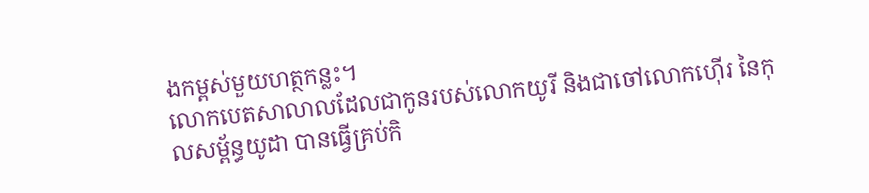ងកម្ពស់មួយហត្ថកន្លះ។
លោកបេតសាលាលដែលជាកូនរបស់លោកយូរី និងជាចៅលោកហ៊ើរ នៃកុលសម្ព័ន្ធយូដា បានធ្វើគ្រប់កិ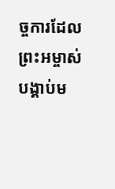ច្ចការដែលព្រះអម្ចាស់បង្គាប់ម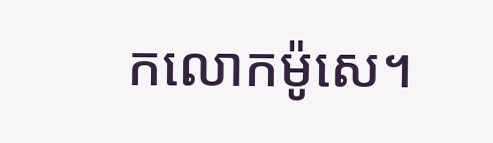កលោកម៉ូសេ។